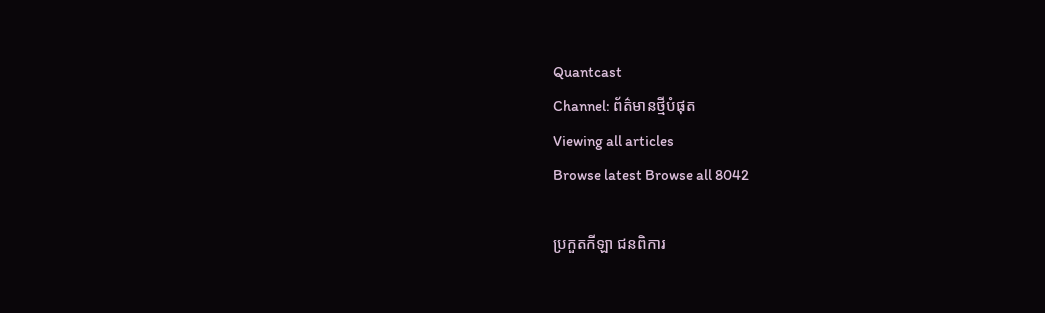Quantcast
Channel: ព័ត៌មានថ្មីបំផុត
Viewing all articles
Browse latest Browse all 8042

ប្រកួតកីឡា ជនពិការ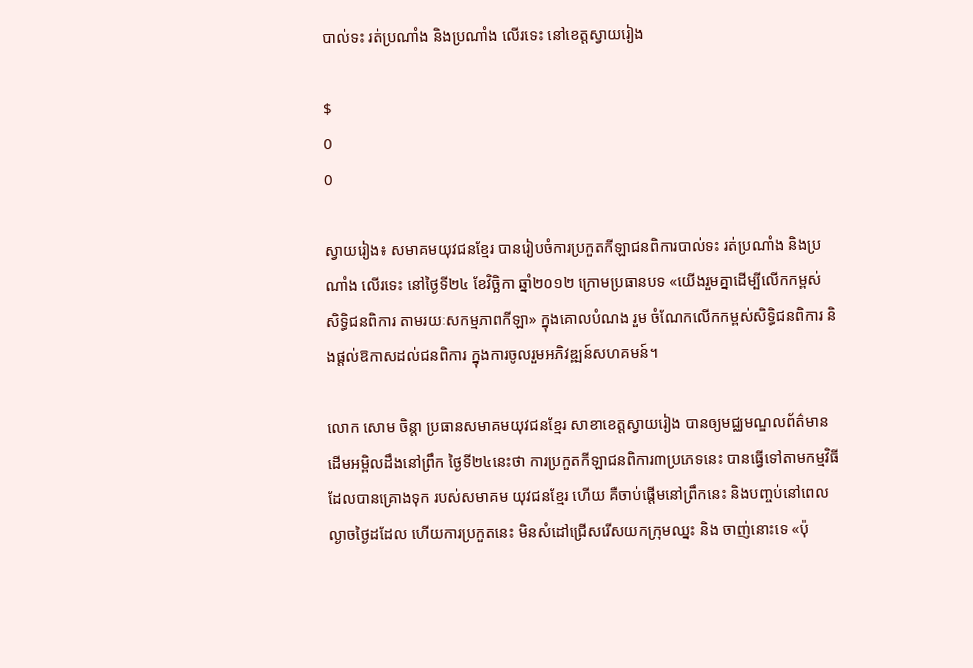បាល់ទះ រត់ប្រណាំង និងប្រណាំង លើរទេះ នៅខេត្តស្វាយរៀង

$
0
0

ស្វាយរៀង៖ សមាគមយុវជនខ្មែរ បានរៀបចំការប្រកួតកីឡាជនពិការបាល់ទះ រត់ប្រណាំង និងប្រណាំង លើរទេះ នៅថ្ងៃទី២៤ ខែវិច្ឆិកា ឆ្នាំ២០១២ ក្រោមប្រធានបទ «យើងរួមគ្នាដើម្បីលើកកម្ពស់ សិទ្ធិជនពិការ តាមរយៈសកម្មភាពកីឡា» ក្នុងគោលបំណង រួម ចំណែកលើកកម្ពស់សិទ្ធិជនពិការ និងផ្តល់ឱកាសដល់ជនពិការ ក្នុងការចូលរួមអភិវឌ្ឍន៍សហគមន៍។

លោក សោម ចិន្តា ប្រធានសមាគមយុវជនខ្មែរ សាខាខេត្តស្វាយរៀង បានឲ្យមជ្ឈមណ្ឌលព័ត៌មាន ដើមអម្ពិលដឹងនៅព្រឹក ថ្ងៃទី២៤នេះថា ការប្រកួតកីឡាជនពិការ៣ប្រភេទនេះ បានធ្វើទៅតាមកម្មវិធី ដែលបានគ្រោងទុក របស់សមាគម យុវជនខ្មែរ ហើយ គឺចាប់ផ្តើមនៅព្រឹកនេះ និងបញ្ចប់នៅពេលល្ងាចថ្ងៃដដែល ហើយការប្រកួតនេះ មិនសំដៅជ្រើសរើសយកក្រុមឈ្នះ និង ចាញ់នោះទេ «ប៉ុ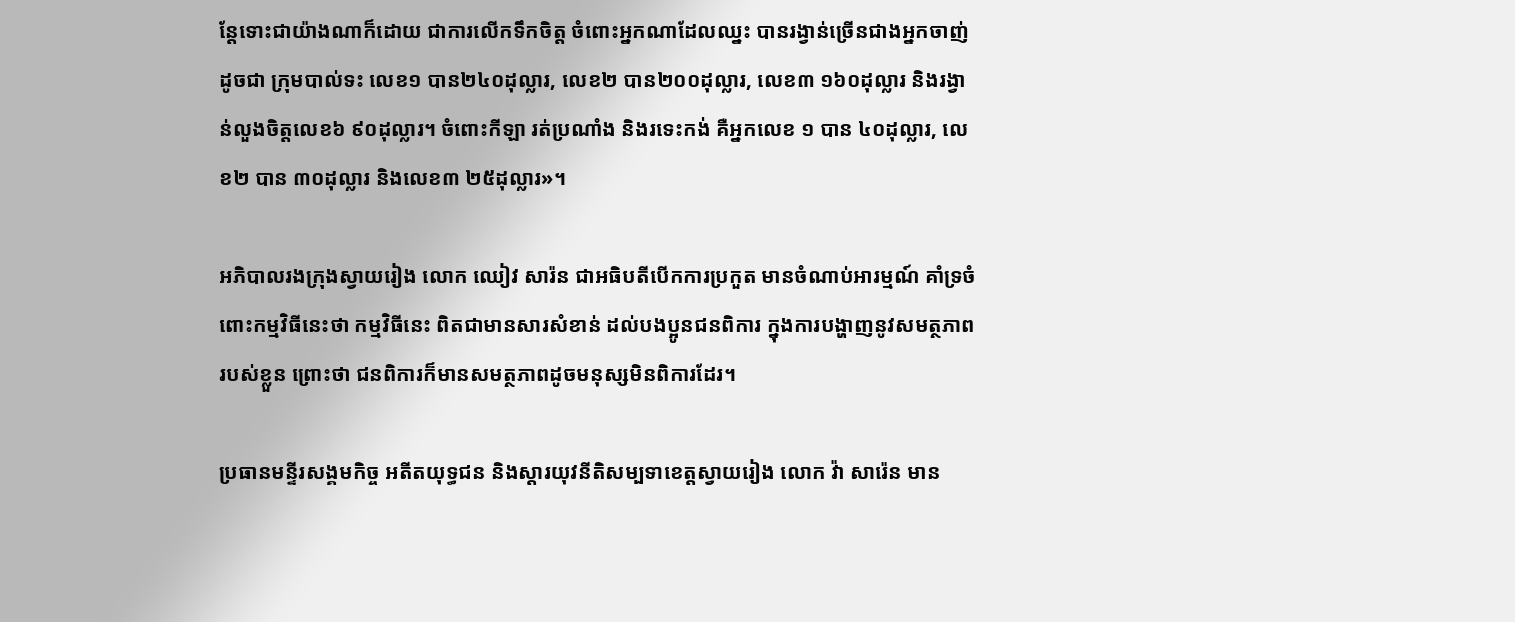ន្តែទោះជាយ៉ាងណាក៏ដោយ ជាការលើកទឹកចិត្ត ចំពោះអ្នកណាដែលឈ្នះ បានរង្វាន់ច្រើនជាងអ្នកចាញ់ ដូចជា ក្រុមបាល់ទះ លេខ១ បាន២៤០ដុល្លារ, លេខ២ បាន២០០ដុល្លារ, លេខ៣ ១៦០ដុល្លារ និងរង្វាន់លួងចិត្តលេខ៦ ៩០ដុល្លារ។ ចំពោះកីឡា រត់ប្រណាំង និងរទេះកង់ គឺអ្នកលេខ ១ បាន ៤០ដុល្លារ, លេខ២ បាន ៣០ដុល្លារ និងលេខ៣ ២៥ដុល្លារ»។

អភិបាលរងក្រុងស្វាយរៀង លោក ឈៀវ សារ៉ន ជាអធិបតីបើកការប្រកួត មានចំណាប់អារម្មណ៍ គាំទ្រចំពោះកម្មវិធីនេះថា កម្មវិធីនេះ ពិតជាមានសារសំខាន់ ដល់បងប្អូនជនពិការ ក្នុងការបង្ហាញនូវសមត្ថភាពរបស់ខ្លួន ព្រោះថា ជនពិការក៏មានសមត្ថភាពដូចមនុស្សមិនពិការដែរ។

ប្រធានមន្ទីរសង្គមកិច្ច អតីតយុទ្ធជន និងស្តារយុវនីតិសម្បទាខេត្តស្វាយរៀង លោក វ៉ា សារ៉េន មាន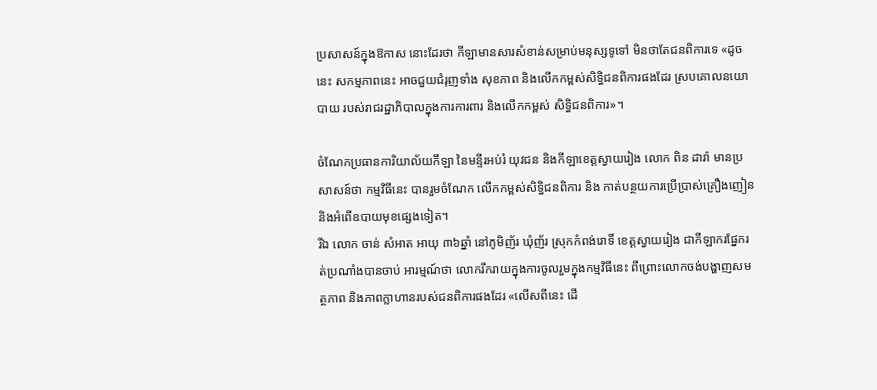ប្រសាសន៍ក្នុងឱកាស នោះដែរថា កីឡាមានសារសំខាន់សម្រាប់មនុស្សទូទៅ មិនថាតែជនពិការទេ «ដូចនេះ សកម្មភាពនេះ អាចជួយជំរុញទាំង សុខភាព និងលើកកម្ពស់សិទិ្ធជនពិការផងដែរ ស្របគោលនយោបាយ របស់រាជរដ្ឋាភិបាលក្នុងការការពារ និងលើកកម្ពស់ សិទ្ធិជនពិការ»។

ចំណែកប្រធានការិយាល័យកីឡា នៃមន្ទីរអប់រំ យុវជន និងកីឡាខេត្តស្វាយរៀង លោក ពិន ដារ៉ា មានប្រសាសន៍ថា កម្មវិធីនេះ បានរួមចំណែក លើកកម្ពស់សិទិ្ធជនពិការ និង កាត់បន្ថយការប្រើប្រាស់គ្រឿងញៀន និងអំពើឧបាយមុខផ្សេងទៀត។
រីឯ លោក ចាន់ សំអាត អាយុ ៣៦ឆ្នាំ នៅភូមិញ័រ ឃុំញ័រ ស្រុកកំពង់រោទិ៍ ខេត្តស្វាយរៀង ជាកីឡាករផ្នែករត់ប្រណាំងបានចាប់ អារម្មណ៍ថា លោករីករាយក្នុងការចូលរួមក្នុងកម្មវិធីនេះ ពីព្រោះលោកចង់បង្ហាញសមត្ថភាព និងភាពក្លាហានរបស់ជនពិការផងដែរ «លើសពីនេះ ដើ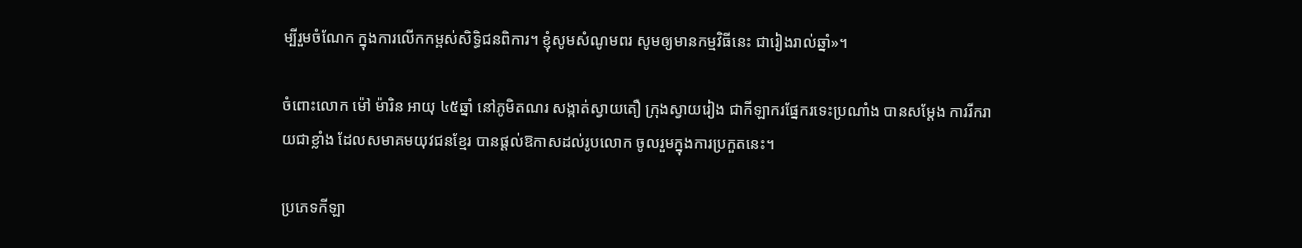ម្បីរួមចំណែក ក្នុងការលើកកម្ពស់សិទ្ធិជនពិការ។ ខ្ញុំសូមសំណូមពរ សូមឲ្យមានកម្មវិធីនេះ ជារៀងរាល់ឆ្នាំ»។

ចំពោះលោក ម៉ៅ ម៉ារិន អាយុ ៤៥ឆ្នាំ នៅភូមិតណរ សង្កាត់ស្វាយតឿ ក្រុងស្វាយរៀង ជាកីឡាករផែ្នករទេះប្រណាំង បានសម្តែង ការរីករាយជាខ្លាំង ដែលសមាគមយុវជនខែ្មរ បានផ្តល់ឱកាសដល់រូបលោក ចូលរួមក្នុងការប្រកួតនេះ។

ប្រភេទកីឡា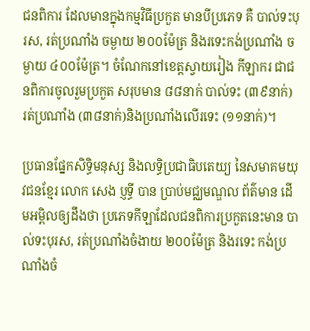ជនពិការ ដែលមានក្នុងកម្មវិធីប្រកួត មានបីប្រភេទ គឺ បាល់ទះបុរស, រត់ប្រណាំង ចម្ងាយ ២០០ម៉ែត្រ និងរទេះកង់ប្រណាំង ចម្ងាយ ៤០០ម៉ែត្រ។ ចំណែកនៅខេត្តស្វាយរៀង កីឡាករ ជាជនពិការចូលរួមប្រកួត សរុបមាន ៨៨នាក់ បាល់ទះ (៣៩នាក់) រត់ប្រណាំង (៣៨នាក់)និងប្រណាំងលើរទេះ (១១នាក់)។

ប្រធានផ្នែកសិទ្ធិមនុស្ស និងលទ្ធិប្រជាធិបតេយ្យ នៃសមាគមយុវជនខ្មែរ លោក សេង ប្ញទ្ធី បាន ប្រាប់មជ្ឈមណ្ឌល ព័ត៌មាន ដើមអម្ពិលឲ្យដឹងថា ប្រភេទកីឡាដែលជនពិការប្រកួតនេះមាន បាល់ទះបុរស, រត់ប្រណាំងចំងាយ ២០០ម៉ែត្រ និងរទេះ កង់ប្រណាំងចំ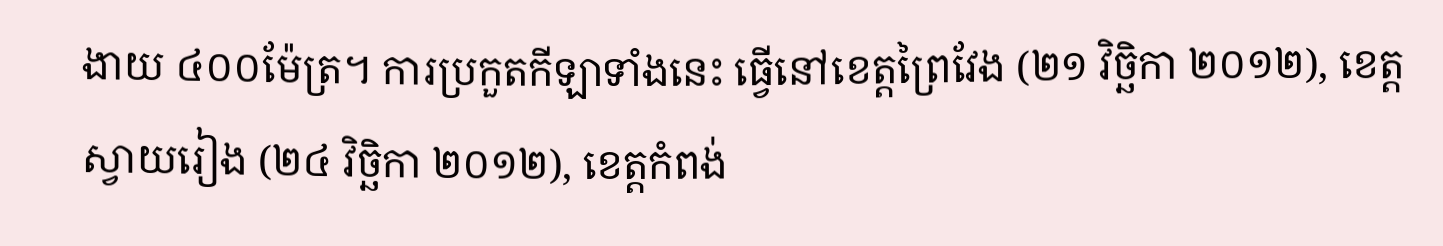ងាយ ៤០០ម៉ែត្រ។ ការប្រកួតកីឡាទាំងនេះ ធ្វើនៅខេត្តព្រៃវែង (២១ វិច្ឆិកា ២០១២), ខេត្តស្វាយរៀង (២៤ វិច្ឆិកា ២០១២), ខេត្តកំពង់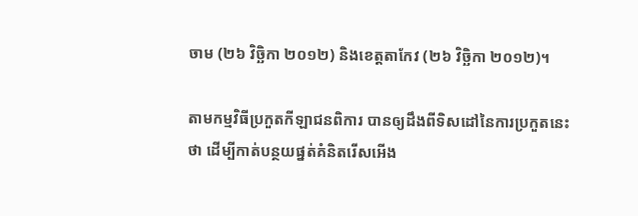ចាម (២៦ វិច្ឆិកា ២០១២) និងខេត្តតាកែវ (២៦ វិច្ឆិកា ២០១២)។

តាមកម្មវិធីប្រកួតកីឡាជនពិការ បានឲ្យដឹងពីទិសដៅនៃការប្រកួតនេះថា ដើម្បីកាត់បន្ថយផ្នត់គំនិតរើសអើង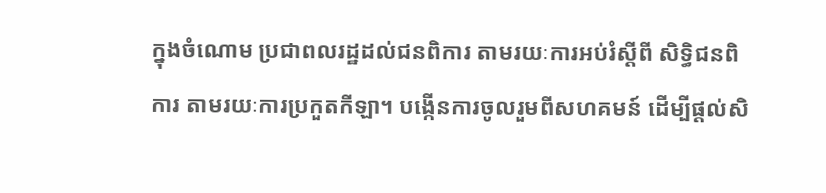ក្នុងចំណោម ប្រជាពលរដ្ឋដល់ជនពិការ តាមរយៈការអប់រំស្តីពី សិទ្ធិជនពិការ តាមរយៈការប្រកួតកីឡា។ បង្កើនការចូលរួមពីសហគមន៍ ដើម្បីផ្តល់សិ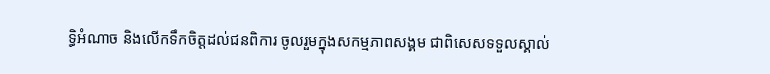ទ្ធិអំណាច និងលើកទឹកចិត្តដល់ជនពិការ ចូលរួមក្នុងសកម្មភាពសង្គម ជាពិសេសទទួលស្គាល់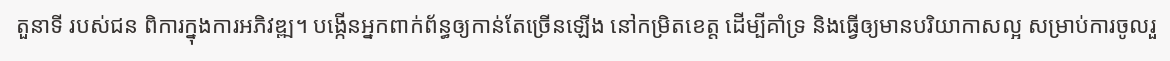តួនាទី របស់ជន ពិការក្នុងការអភិវឌ្ឍ។ បង្កើនអ្នកពាក់ព័ន្ធឲ្យកាន់តែច្រើនឡើង នៅកម្រិតខេត្ត ដើម្បីគាំទ្រ និងធ្វើឲ្យមានបរិយាកាសល្អ សម្រាប់ការចូលរួ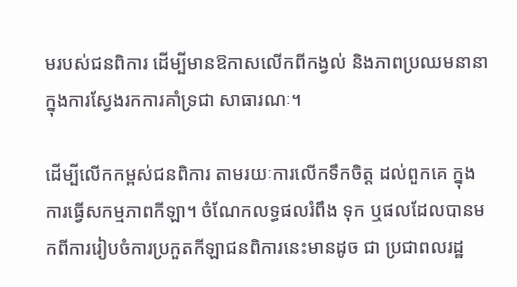មរបស់ជនពិការ ដើម្បីមានឱកាសលើកពីកង្វល់ និងភាពប្រឈមនានា ក្នុងការស្វែងរកការគាំទ្រជា សាធារណៈ។

ដើម្បីលើកកម្ពស់ជនពិការ តាមរយៈការលើកទឹកចិត្ត ដល់ពួកគេ ក្នុងការធ្វើសកម្មភាពកីឡា។ ចំណែកលទ្ធផលរំពឹង ទុក ឬផលដែលបានមកពីការរៀបចំការប្រកួតកីឡាជនពិការនេះមានដូច ជា ប្រជាពលរដ្ឋ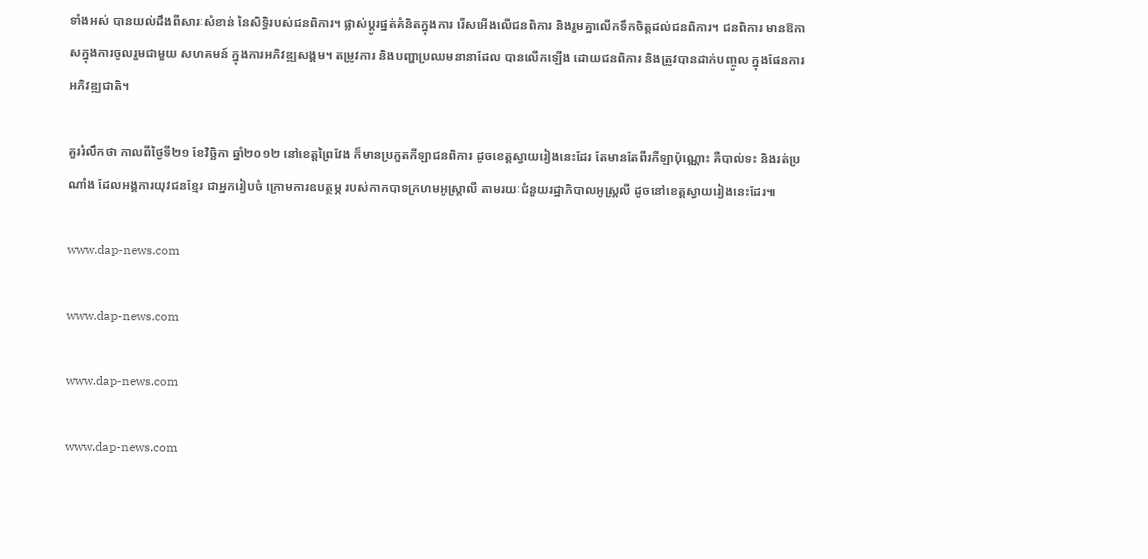ទាំងអស់ បានយល់ដឹងពីសារៈសំខាន់ នៃសិទ្ធិរបស់ជនពិការ។ ផ្លាស់ប្តូរផ្នត់គំនិតក្នុងការ រើសអើងលើជនពិការ និងរួមគ្នាលើកទឹកចិត្តដល់ជនពិការ។ ជនពិការ មានឱកាសក្នុងការចូលរួមជាមួយ សហគមន៍ ក្នុងការអភិវឌ្ឍសង្គម។ តម្រូវការ និងបញ្ហាប្រឈមនានាដែល បានលើកឡើង ដោយជនពិការ និងត្រូវបានដាក់បញ្ចូល ក្នុងផែនការអភិវឌ្ឍជាតិ។

គួររំលឹកថា កាលពីថ្ងៃទី២១ ខែវិច្ឆិកា ឆ្នាំ២០១២ នៅខេត្តព្រៃវែង ក៏មានប្រកួតកីឡាជនពិការ ដូចខេត្តស្វាយរៀងនេះដែរ តែមានតែពីរកីឡាប៉ុណ្ណោះ គឺបាល់ទះ និងរត់ប្រណាំង ដែលអង្គការយុវជនខ្មែរ ជាអ្នករៀបចំ ក្រោមការឧបត្ថម្ភ របស់កាកបាទក្រហមអូស្រ្តាលី តាមរយៈជំនួយរដ្ឋាភិបាលអូស្រ្តលី ដូចនៅខេត្តស្វាយរៀងនេះដែរ៕

www.dap-news.com

www.dap-news.com

www.dap-news.com

www.dap-news.com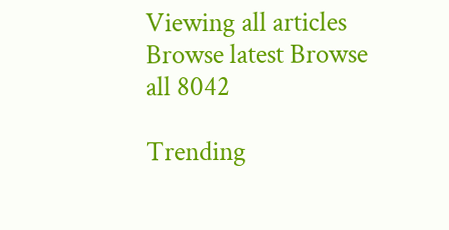Viewing all articles
Browse latest Browse all 8042

Trending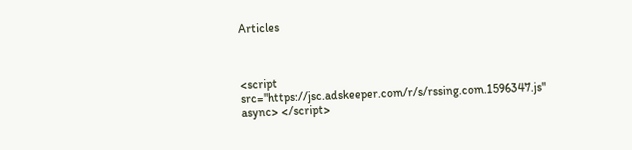Articles



<script src="https://jsc.adskeeper.com/r/s/rssing.com.1596347.js" async> </script>